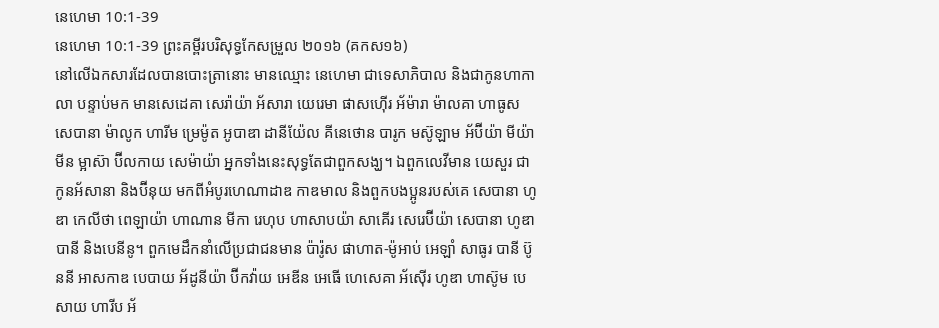នេហេមា 10:1-39
នេហេមា 10:1-39 ព្រះគម្ពីរបរិសុទ្ធកែសម្រួល ២០១៦ (គកស១៦)
នៅលើឯកសារដែលបានបោះត្រានោះ មានឈ្មោះ នេហេមា ជាទេសាភិបាល និងជាកូនហាកាលា បន្ទាប់មក មានសេដេគា សេរ៉ាយ៉ា អ័សារា យេរេមា ផាសហ៊ើរ អ័ម៉ារា ម៉ាលគា ហាធូស សេបានា ម៉ាលូក ហារីម ម្រេម៉ូត អូបាឌា ដានីយ៉ែល គីនេថោន បារូក មស៊ូឡាម អ័ប៊ីយ៉ា មីយ៉ាមីន ម្អាស៊ា ប៊ីលកាយ សេម៉ាយ៉ា អ្នកទាំងនេះសុទ្ធតែជាពួកសង្ឃ។ ឯពួកលេវីមាន យេសួរ ជាកូនអ័សានា និងប៊ីនុយ មកពីអំបូរហេណាដាឌ កាឌមាល និងពួកបងប្អូនរបស់គេ សេបានា ហូឌា កេលីថា ពេឡាយ៉ា ហាណាន មីកា រេហុប ហាសាបយ៉ា សាគើរ សេរេប៊ីយ៉ា សេបានា ហូឌា បានី និងបេនីនូ។ ពួកមេដឹកនាំលើប្រជាជនមាន ប៉ារ៉ូស ផាហាត-ម៉ូអាប់ អេឡាំ សាធូរ បានី ប៊ូននី អាសកាឌ បេបាយ អ័ដូនីយ៉ា ប៊ីកវ៉ាយ អេឌីន អេធើ ហេសេគា អ័ស៊ើរ ហូឌា ហាស៊ូម បេសាយ ហារីប អ័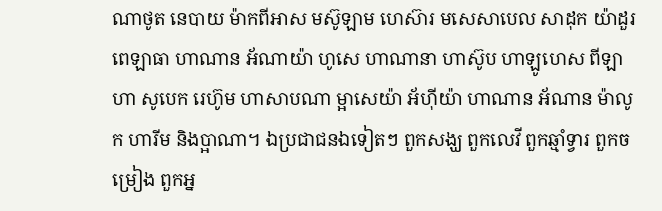ណាថូត នេបាយ ម៉ាកពីអាស មស៊ូឡាម ហេស៊ារ មសេសាបេល សាដុក យ៉ាដួរ ពេឡាធា ហាណាន អ័ណាយ៉ា ហូសេ ហាណានា ហាស៊ូប ហាឡូហេស ពីឡាហា សូបេក រេហ៊ូម ហាសាបណា ម្អាសេយ៉ា អ័ហ៊ីយ៉ា ហាណាន អ័ណាន ម៉ាលូក ហារីម និងប្អាណា។ ឯប្រជាជនឯទៀតៗ ពួកសង្ឃ ពួកលេវី ពួកឆ្មាំទ្វារ ពួកចម្រៀង ពួកអ្ន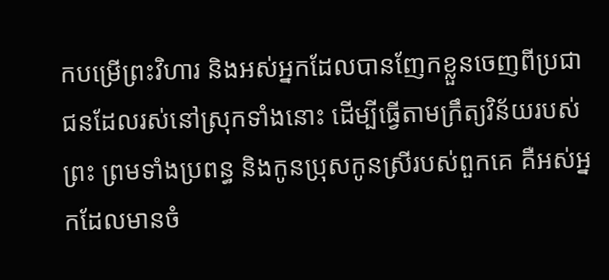កបម្រើព្រះវិហារ និងអស់អ្នកដែលបានញែកខ្លួនចេញពីប្រជាជនដែលរស់នៅស្រុកទាំងនោះ ដើម្បីធ្វើតាមក្រឹត្យវិន័យរបស់ព្រះ ព្រមទាំងប្រពន្ធ និងកូនប្រុសកូនស្រីរបស់ពួកគេ គឺអស់អ្នកដែលមានចំ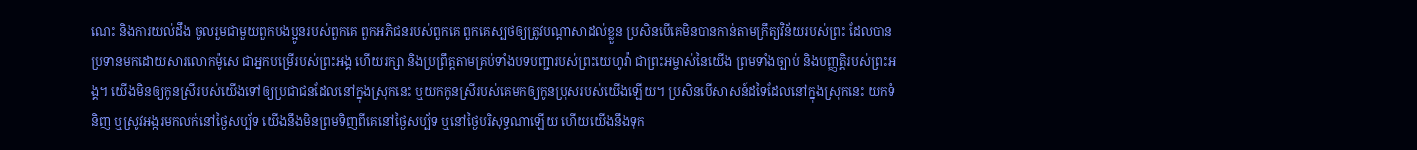ណេះ និងការយល់ដឹង ចូលរួមជាមួយពួកបងប្អូនរបស់ពួកគេ ពួកអភិជនរបស់ពួកគេ ពួកគេស្បថឲ្យត្រូវបណ្ដាសាដល់ខ្លួន ប្រសិនបើគេមិនបានកាន់តាមក្រឹត្យវិន័យរបស់ព្រះ ដែលបានប្រទានមកដោយសារលោកម៉ូសេ ជាអ្នកបម្រើរបស់ព្រះអង្គ ហើយរក្សា និងប្រព្រឹត្តតាមគ្រប់ទាំងបទបញ្ជារបស់ព្រះយេហូវ៉ា ជាព្រះអម្ចាស់នៃយើង ព្រមទាំងច្បាប់ និងបញ្ញត្តិរបស់ព្រះអង្គ។ យើងមិនឲ្យកូនស្រីរបស់យើងទៅឲ្យប្រជាជនដែលនៅក្នុងស្រុកនេះ ឬយកកូនស្រីរបស់គេមកឲ្យកូនប្រុសរបស់យើងឡើយ។ ប្រសិនបើសាសន៍ដទៃដែលនៅក្នុងស្រុកនេះ យកទំនិញ ឬស្រូវអង្ករមកលក់នៅថ្ងៃសប្ប័ទ យើងនឹងមិនព្រមទិញពីគេនៅថ្ងៃសប្ប័ទ ឬនៅថ្ងៃបរិសុទ្ធណាឡើយ ហើយយើងនឹងទុក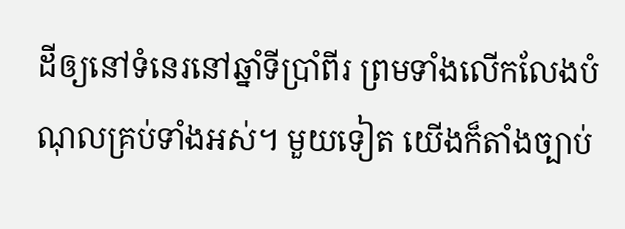ដីឲ្យនៅទំនេរនៅឆ្នាំទីប្រាំពីរ ព្រមទាំងលើកលែងបំណុលគ្រប់ទាំងអស់។ មួយទៀត យើងក៏តាំងច្បាប់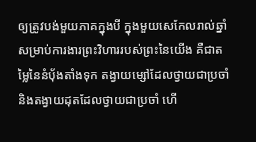ឲ្យត្រូវបង់មួយភាគក្នុងបី ក្នុងមួយសេកែលរាល់ឆ្នាំ សម្រាប់ការងារព្រះវិហាររបស់ព្រះនៃយើង គឺជាតម្លៃនៃនំបុ័ងតាំងទុក តង្វាយម្សៅដែលថ្វាយជាប្រចាំ និងតង្វាយដុតដែលថ្វាយជាប្រចាំ ហើ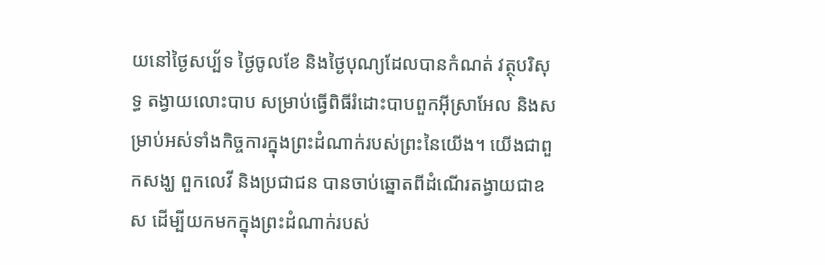យនៅថ្ងៃសប្ប័ទ ថ្ងៃចូលខែ និងថ្ងៃបុណ្យដែលបានកំណត់ វត្ថុបរិសុទ្ធ តង្វាយលោះបាប សម្រាប់ធ្វើពិធីរំដោះបាបពួកអ៊ីស្រាអែល និងសម្រាប់អស់ទាំងកិច្ចការក្នុងព្រះដំណាក់របស់ព្រះនៃយើង។ យើងជាពួកសង្ឃ ពួកលេវី និងប្រជាជន បានចាប់ឆ្នោតពីដំណើរតង្វាយជាឧស ដើម្បីយកមកក្នុងព្រះដំណាក់របស់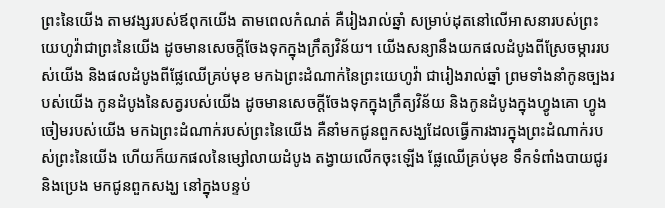ព្រះនៃយើង តាមវង្សរបស់ឪពុកយើង តាមពេលកំណត់ គឺរៀងរាល់ឆ្នាំ សម្រាប់ដុតនៅលើអាសនារបស់ព្រះយេហូវ៉ាជាព្រះនៃយើង ដូចមានសេចក្ដីចែងទុកក្នុងក្រឹត្យវិន័យ។ យើងសន្យានឹងយកផលដំបូងពីស្រែចម្ការរបស់យើង និងផលដំបូងពីផ្លែឈើគ្រប់មុខ មកឯព្រះដំណាក់នៃព្រះយេហូវ៉ា ជារៀងរាល់ឆ្នាំ ព្រមទាំងនាំកូនច្បងរបស់យើង កូនដំបូងនៃសត្វរបស់យើង ដូចមានសេចក្ដីចែងទុកក្នុងក្រឹត្យវិន័យ និងកូនដំបូងក្នុងហ្វូងគោ ហ្វូងចៀមរបស់យើង មកឯព្រះដំណាក់របស់ព្រះនៃយើង គឺនាំមកជូនពួកសង្ឃដែលធ្វើការងារក្នុងព្រះដំណាក់របស់ព្រះនៃយើង ហើយក៏យកផលនៃម្សៅលាយដំបូង តង្វាយលើកចុះឡើង ផ្លែឈើគ្រប់មុខ ទឹកទំពាំងបាយជូរ និងប្រេង មកជូនពួកសង្ឃ នៅក្នុងបន្ទប់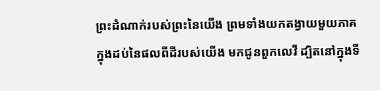ព្រះដំណាក់របស់ព្រះនៃយើង ព្រមទាំងយកតង្វាយមួយភាគក្នុងដប់នៃផលពីដីរបស់យើង មកជូនពួកលេវី ដ្បិតនៅក្នុងទី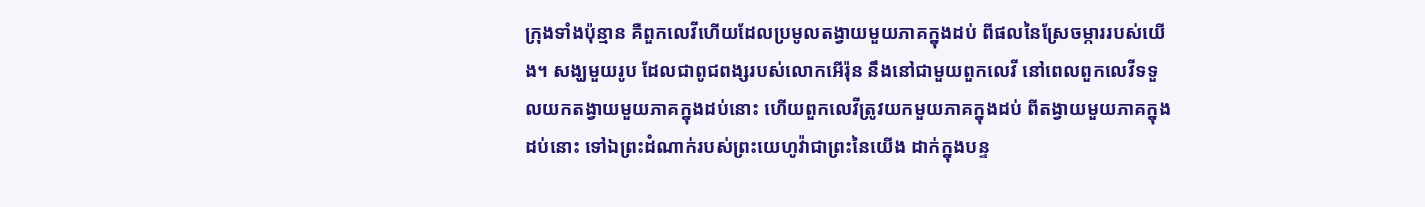ក្រុងទាំងប៉ុន្មាន គឺពួកលេវីហើយដែលប្រមូលតង្វាយមួយភាគក្នុងដប់ ពីផលនៃស្រែចម្ការរបស់យើង។ សង្ឃមួយរូប ដែលជាពូជពង្សរបស់លោកអើរ៉ុន នឹងនៅជាមួយពួកលេវី នៅពេលពួកលេវីទទួលយកតង្វាយមួយភាគក្នុងដប់នោះ ហើយពួកលេវីត្រូវយកមួយភាគក្នុងដប់ ពីតង្វាយមួយភាគក្នុងដប់នោះ ទៅឯព្រះដំណាក់របស់ព្រះយេហូវ៉ាជាព្រះនៃយើង ដាក់ក្នុងបន្ទ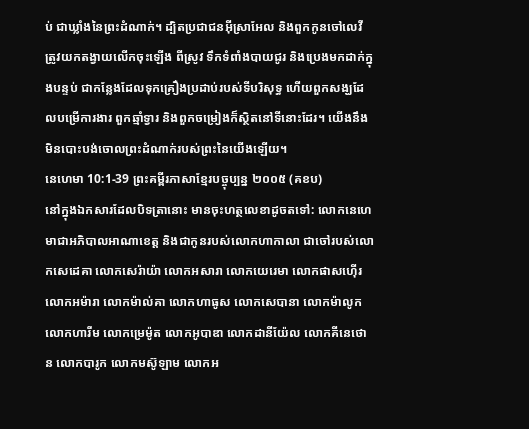ប់ ជាឃ្លាំងនៃព្រះដំណាក់។ ដ្បិតប្រជាជនអ៊ីស្រាអែល និងពួកកូនចៅលេវី ត្រូវយកតង្វាយលើកចុះឡើង ពីស្រូវ ទឹកទំពាំងបាយជូរ និងប្រេងមកដាក់ក្នុងបន្ទប់ ជាកន្លែងដែលទុកគ្រឿងប្រដាប់របស់ទីបរិសុទ្ធ ហើយពួកសង្ឃដែលបម្រើការងារ ពួកឆ្មាំទ្វារ និងពួកចម្រៀងក៏ស្ថិតនៅទីនោះដែរ។ យើងនឹងមិនបោះបង់ចោលព្រះដំណាក់របស់ព្រះនៃយើងឡើយ។
នេហេមា 10:1-39 ព្រះគម្ពីរភាសាខ្មែរបច្ចុប្បន្ន ២០០៥ (គខប)
នៅក្នុងឯកសារដែលបិទត្រានោះ មានចុះហត្ថលេខាដូចតទៅ: លោកនេហេមាជាអភិបាលអាណាខេត្ត និងជាកូនរបស់លោកហាកាលា ជាចៅរបស់លោកសេដេគា លោកសេរ៉ាយ៉ា លោកអសារា លោកយេរេមា លោកផាសហ៊ើរ លោកអម៉ារា លោកម៉ាល់គា លោកហាធូស លោកសេបានា លោកម៉ាលូក លោកហារីម លោកម្រេម៉ូត លោកអូបាឌា លោកដានីយ៉ែល លោកគីនេថោន លោកបារូក លោកមស៊ូឡាម លោកអ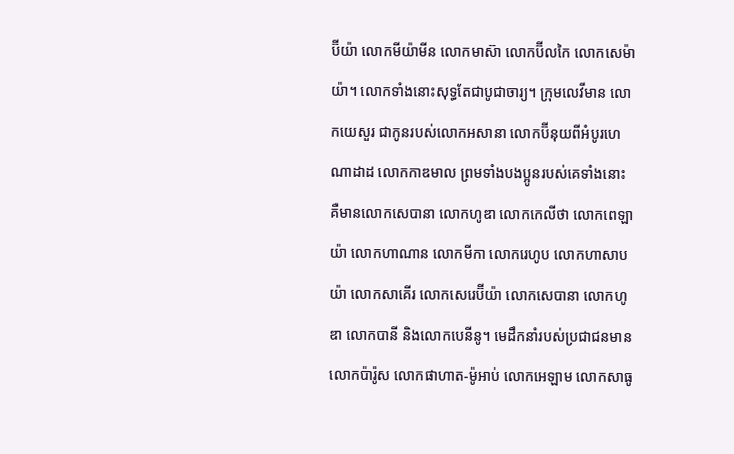ប៊ីយ៉ា លោកមីយ៉ាមីន លោកមាស៊ា លោកប៊ីលកៃ លោកសេម៉ាយ៉ា។ លោកទាំងនោះសុទ្ធតែជាបូជាចារ្យ។ ក្រុមលេវីមាន លោកយេសួរ ជាកូនរបស់លោកអសានា លោកប៊ីនុយពីអំបូរហេណាដាដ លោកកាឌមាល ព្រមទាំងបងប្អូនរបស់គេទាំងនោះ គឺមានលោកសេបានា លោកហូឌា លោកកេលីថា លោកពេឡាយ៉ា លោកហាណាន លោកមីកា លោករេហូប លោកហាសាបយ៉ា លោកសាគើរ លោកសេរេប៊ីយ៉ា លោកសេបានា លោកហូឌា លោកបានី និងលោកបេនីនូ។ មេដឹកនាំរបស់ប្រជាជនមាន លោកប៉ារ៉ូស លោកផាហាត-ម៉ូអាប់ លោកអេឡាម លោកសាធូ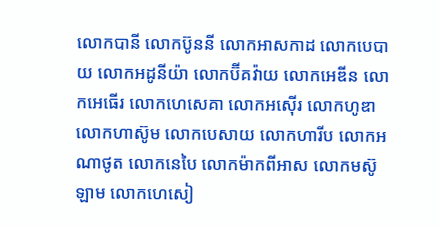លោកបានី លោកប៊ូននី លោកអាសកាដ លោកបេបាយ លោកអដូនីយ៉ា លោកប៊ីគវ៉ាយ លោកអេឌីន លោកអេធើរ លោកហេសេគា លោកអស៊ើរ លោកហូឌា លោកហាស៊ូម លោកបេសាយ លោកហារីប លោកអណាថូត លោកនេបៃ លោកម៉ាកពីអាស លោកមស៊ូឡាម លោកហេសៀ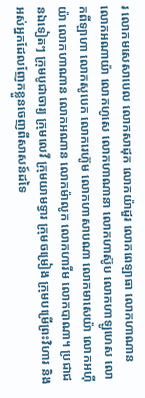រ លោកមសេសាបេល លោកសាដុក លោកយ៉ាដួរ លោកពេឡាធា លោកហាណាន លោកអណាយ៉ា លោកហូសេ លោកហាណានា លោកហាស៊ូប លោកហាឡូហេស លោកពីឡាហា លោកសូបេក លោករេហ៊ូម លោកហាសាបណា លោកមាសេយ៉ា លោកអហ៊ីយ៉ា លោកហាណាន លោកអណាន លោកម៉ាលូក លោកហារីម លោកបាណា។ ប្រជាជនឯទៀតៗ ក្រុមបូជាចារ្យ ក្រុមលេវី ក្រុមយាមទ្វារ ក្រុមចម្រៀង ក្រុមបម្រើព្រះវិហារ និងអស់អ្នកដែលញែកខ្លួនចេញពីសាសន៍ដទៃ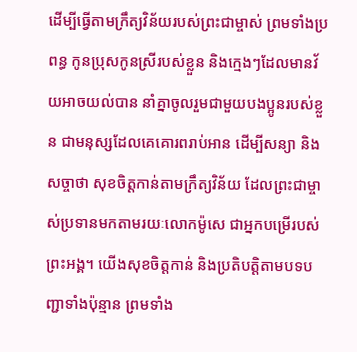ដើម្បីធ្វើតាមក្រឹត្យវិន័យរបស់ព្រះជាម្ចាស់ ព្រមទាំងប្រពន្ធ កូនប្រុសកូនស្រីរបស់ខ្លួន និងក្មេងៗដែលមានវ័យអាចយល់បាន នាំគ្នាចូលរួមជាមួយបងប្អូនរបស់ខ្លួន ជាមនុស្សដែលគេគោរពរាប់អាន ដើម្បីសន្យា និងសច្ចាថា សុខចិត្តកាន់តាមក្រឹត្យវិន័យ ដែលព្រះជាម្ចាស់ប្រទានមកតាមរយៈលោកម៉ូសេ ជាអ្នកបម្រើរបស់ព្រះអង្គ។ យើងសុខចិត្តកាន់ និងប្រតិបត្តិតាមបទបញ្ជាទាំងប៉ុន្មាន ព្រមទាំង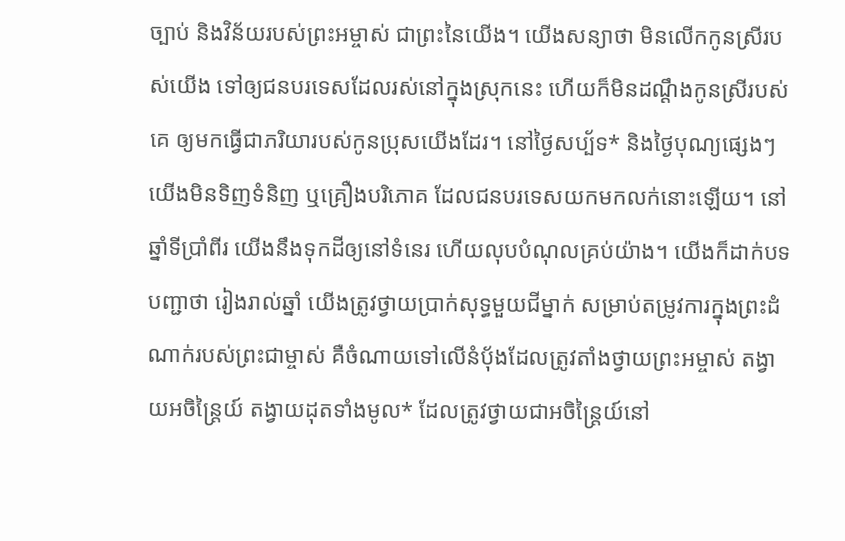ច្បាប់ និងវិន័យរបស់ព្រះអម្ចាស់ ជាព្រះនៃយើង។ យើងសន្យាថា មិនលើកកូនស្រីរបស់យើង ទៅឲ្យជនបរទេសដែលរស់នៅក្នុងស្រុកនេះ ហើយក៏មិនដណ្ដឹងកូនស្រីរបស់គេ ឲ្យមកធ្វើជាភរិយារបស់កូនប្រុសយើងដែរ។ នៅថ្ងៃសប្ប័ទ* និងថ្ងៃបុណ្យផ្សេងៗ យើងមិនទិញទំនិញ ឬគ្រឿងបរិភោគ ដែលជនបរទេសយកមកលក់នោះឡើយ។ នៅឆ្នាំទីប្រាំពីរ យើងនឹងទុកដីឲ្យនៅទំនេរ ហើយលុបបំណុលគ្រប់យ៉ាង។ យើងក៏ដាក់បទបញ្ជាថា រៀងរាល់ឆ្នាំ យើងត្រូវថ្វាយប្រាក់សុទ្ធមួយជីម្នាក់ សម្រាប់តម្រូវការក្នុងព្រះដំណាក់របស់ព្រះជាម្ចាស់ គឺចំណាយទៅលើនំបុ័ងដែលត្រូវតាំងថ្វាយព្រះអម្ចាស់ តង្វាយអចិន្ត្រៃយ៍ តង្វាយដុតទាំងមូល* ដែលត្រូវថ្វាយជាអចិន្ត្រៃយ៍នៅ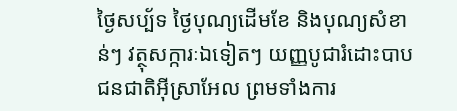ថ្ងៃសប្ប័ទ ថ្ងៃបុណ្យដើមខែ និងបុណ្យសំខាន់ៗ វត្ថុសក្ការៈឯទៀតៗ យញ្ញបូជារំដោះបាបជនជាតិអ៊ីស្រាអែល ព្រមទាំងការ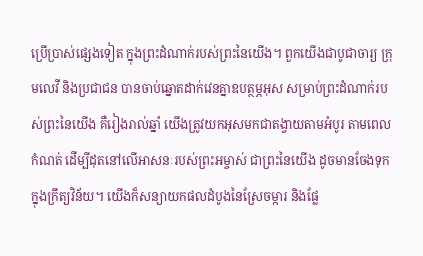ប្រើប្រាស់ផ្សេងទៀត ក្នុងព្រះដំណាក់របស់ព្រះនៃយើង។ ពួកយើងជាបូជាចារ្យ ក្រុមលេវី និងប្រជាជន បានចាប់ឆ្នោតដាក់វេនគ្នាឧបត្ថម្ភអុស សម្រាប់ព្រះដំណាក់របស់ព្រះនៃយើង គឺរៀងរាល់ឆ្នាំ យើងត្រូវយកអុសមកជាតង្វាយតាមអំបូរ តាមពេលកំណត់ ដើម្បីដុតនៅលើអាសនៈរបស់ព្រះអម្ចាស់ ជាព្រះនៃយើង ដូចមានចែងទុកក្នុងក្រឹត្យវិន័យ។ យើងក៏សន្យាយកផលដំបូងនៃស្រែចម្ការ និងផ្លែ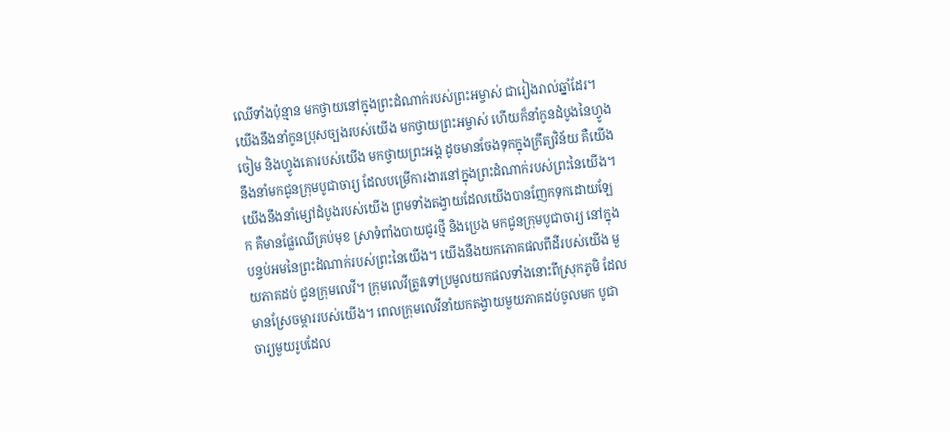ឈើទាំងប៉ុន្មាន មកថ្វាយនៅក្នុងព្រះដំណាក់របស់ព្រះអម្ចាស់ ជារៀងរាល់ឆ្នាំដែរ។ យើងនឹងនាំកូនប្រុសច្បងរបស់យើង មកថ្វាយព្រះអម្ចាស់ ហើយក៏នាំកូនដំបូងនៃហ្វូងចៀម និងហ្វូងគោរបស់យើង មកថ្វាយព្រះអង្គ ដូចមានចែងទុកក្នុងក្រឹត្យវិន័យ គឺយើងនឹងនាំមកជូនក្រុមបូជាចារ្យ ដែលបម្រើការងារនៅក្នុងព្រះដំណាក់របស់ព្រះនៃយើង។ យើងនឹងនាំម្សៅដំបូងរបស់យើង ព្រមទាំងតង្វាយដែលយើងបានញែកទុកដោយឡែក គឺមានផ្លែឈើគ្រប់មុខ ស្រាទំពាំងបាយជូរថ្មី និងប្រេង មកជូនក្រុមបូជាចារ្យ នៅក្នុងបន្ទប់អមនៃព្រះដំណាក់របស់ព្រះនៃយើង។ យើងនឹងយកភោគផលពីដីរបស់យើង មួយភាគដប់ ជូនក្រុមលេវី។ ក្រុមលេវីត្រូវទៅប្រមូលយកផលទាំងនោះពីស្រុកភូមិ ដែលមានស្រែចម្ការរបស់យើង។ ពេលក្រុមលេវីនាំយកតង្វាយមួយភាគដប់ចូលមក បូជាចារ្យមួយរូបដែល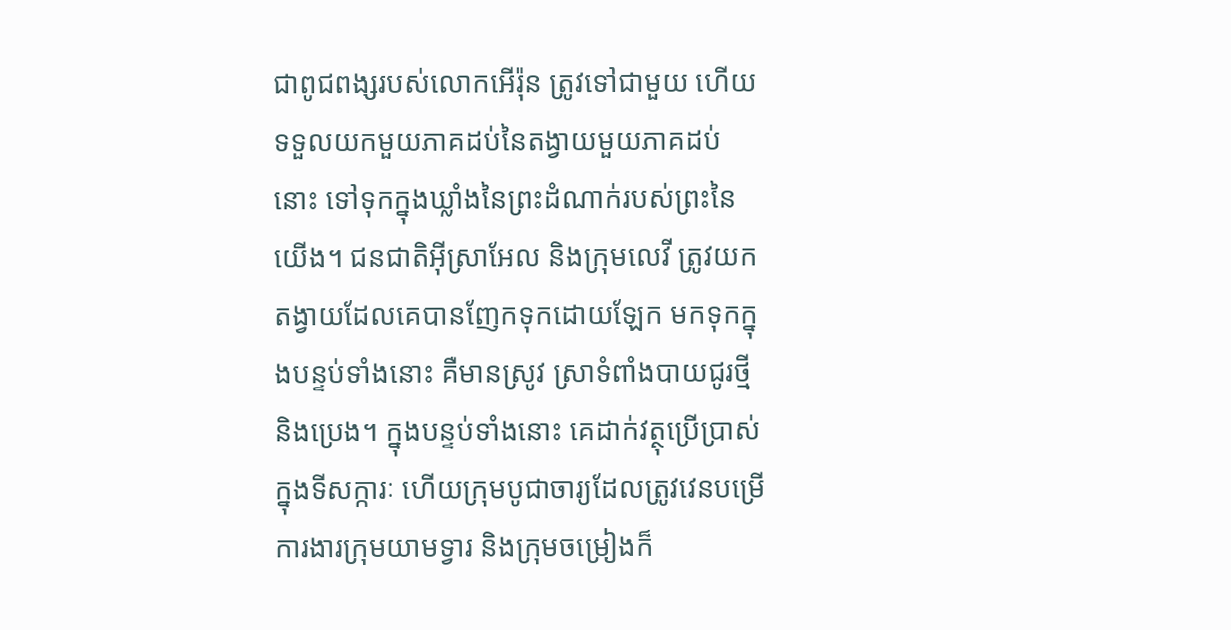ជាពូជពង្សរបស់លោកអើរ៉ុន ត្រូវទៅជាមួយ ហើយទទួលយកមួយភាគដប់នៃតង្វាយមួយភាគដប់នោះ ទៅទុកក្នុងឃ្លាំងនៃព្រះដំណាក់របស់ព្រះនៃយើង។ ជនជាតិអ៊ីស្រាអែល និងក្រុមលេវី ត្រូវយកតង្វាយដែលគេបានញែកទុកដោយឡែក មកទុកក្នុងបន្ទប់ទាំងនោះ គឺមានស្រូវ ស្រាទំពាំងបាយជូរថ្មី និងប្រេង។ ក្នុងបន្ទប់ទាំងនោះ គេដាក់វត្ថុប្រើប្រាស់ក្នុងទីសក្ការៈ ហើយក្រុមបូជាចារ្យដែលត្រូវវេនបម្រើការងារក្រុមយាមទ្វារ និងក្រុមចម្រៀងក៏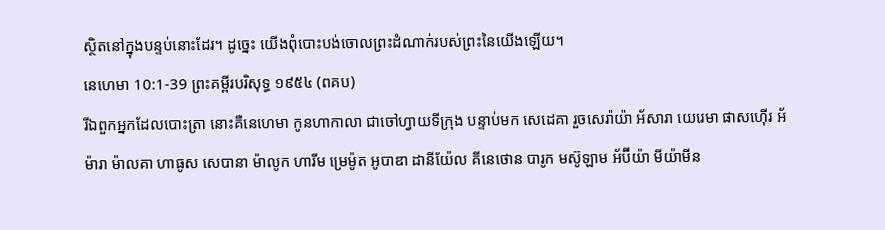ស្ថិតនៅក្នុងបន្ទប់នោះដែរ។ ដូច្នេះ យើងពុំបោះបង់ចោលព្រះដំណាក់របស់ព្រះនៃយើងឡើយ។
នេហេមា 10:1-39 ព្រះគម្ពីរបរិសុទ្ធ ១៩៥៤ (ពគប)
រីឯពួកអ្នកដែលបោះត្រា នោះគឺនេហេមា កូនហាកាលា ជាចៅហ្វាយទីក្រុង បន្ទាប់មក សេដេគា រួចសេរ៉ាយ៉ា អ័សារា យេរេមា ផាសហ៊ើរ អ័ម៉ារា ម៉ាលគា ហាធូស សេបានា ម៉ាលូក ហារីម ម្រេម៉ូត អូបាឌា ដានីយ៉ែល គីនេថោន បារូក មស៊ូឡាម អ័ប៊ីយ៉ា មីយ៉ាមីន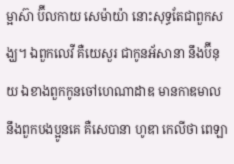ម្អាស៊ា ប៊ីលកាយ សេម៉ាយ៉ា នោះសុទ្ធតែជាពួកសង្ឃ។ ឯពួកលេវី គឺយេសួរ ជាកូនអ័សានា នឹងប៊ីនុយ ឯខាងពួកកូនចៅហេណាដាឌ មានកាឌមាល នឹងពួកបងប្អូនគេ គឺសេបានា ហូឌា កេលីថា ពេឡា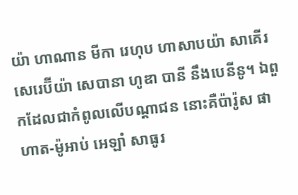យ៉ា ហាណាន មីកា រេហុប ហាសាបយ៉ា សាគើរ សេរេប៊ីយ៉ា សេបានា ហូឌា បានី នឹងបេនីនូ។ ឯពួកដែលជាកំពូលលើបណ្តាជន នោះគឺប៉ារ៉ូស ផាហាត-ម៉ូអាប់ អេឡាំ សាធូរ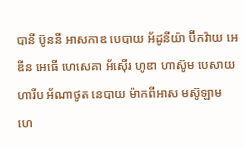បានី ប៊ូននី អាសកាឌ បេបាយ អ័ដូនីយ៉ា ប៊ីកវ៉ាយ អេឌីន អេធើ ហេសេគា អ័ស៊ើរ ហូឌា ហាស៊ូម បេសាយ ហារីប អ័ណាថូត នេបាយ ម៉ាកពីអាស មស៊ូឡាម ហេ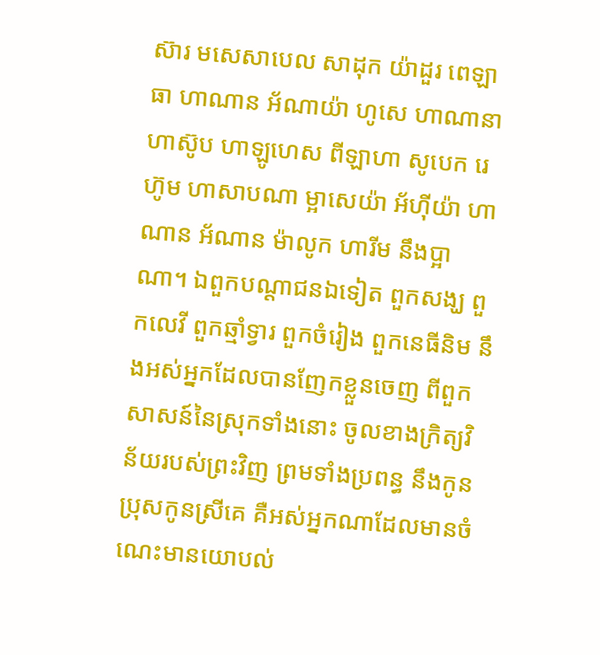ស៊ារ មសេសាបេល សាដុក យ៉ាដួរ ពេឡាធា ហាណាន អ័ណាយ៉ា ហូសេ ហាណានា ហាស៊ូប ហាឡូហេស ពីឡាហា សូបេក រេហ៊ូម ហាសាបណា ម្អាសេយ៉ា អ័ហ៊ីយ៉ា ហាណាន អ័ណាន ម៉ាលូក ហារីម នឹងប្អាណា។ ឯពួកបណ្តាជនឯទៀត ពួកសង្ឃ ពួកលេវី ពួកឆ្មាំទ្វារ ពួកចំរៀង ពួកនេធីនិម នឹងអស់អ្នកដែលបានញែកខ្លួនចេញ ពីពួកសាសន៍នៃស្រុកទាំងនោះ ចូលខាងក្រិត្យវិន័យរបស់ព្រះវិញ ព្រមទាំងប្រពន្ធ នឹងកូនប្រុសកូនស្រីគេ គឺអស់អ្នកណាដែលមានចំណេះមានយោបល់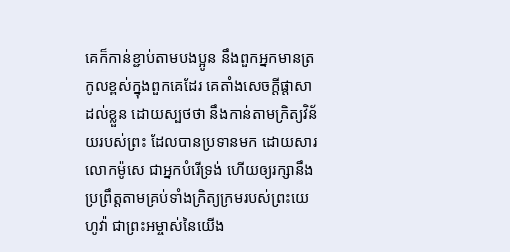គេក៏កាន់ខ្ជាប់តាមបងប្អូន នឹងពួកអ្នកមានត្រកូលខ្ពស់ក្នុងពួកគេដែរ គេតាំងសេចក្ដីផ្តាសាដល់ខ្លួន ដោយស្បថថា នឹងកាន់តាមក្រិត្យវិន័យរបស់ព្រះ ដែលបានប្រទានមក ដោយសារលោកម៉ូសេ ជាអ្នកបំរើទ្រង់ ហើយឲ្យរក្សានឹងប្រព្រឹត្តតាមគ្រប់ទាំងក្រិត្យក្រមរបស់ព្រះយេហូវ៉ា ជាព្រះអម្ចាស់នៃយើង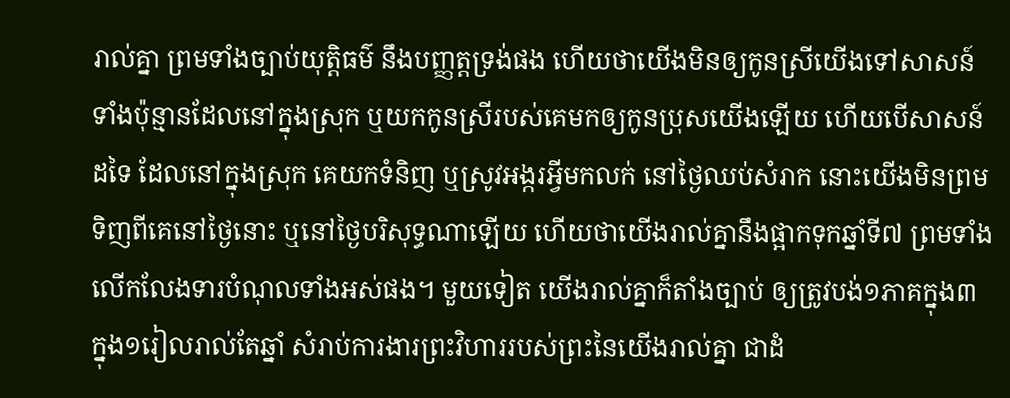រាល់គ្នា ព្រមទាំងច្បាប់យុត្តិធម៌ នឹងបញ្ញត្តទ្រង់ផង ហើយថាយើងមិនឲ្យកូនស្រីយើងទៅសាសន៍ទាំងប៉ុន្មានដែលនៅក្នុងស្រុក ឬយកកូនស្រីរបស់គេមកឲ្យកូនប្រុសយើងឡើយ ហើយបើសាសន៍ដទៃ ដែលនៅក្នុងស្រុក គេយកទំនិញ ឬស្រូវអង្ករអ្វីមកលក់ នៅថ្ងៃឈប់សំរាក នោះយើងមិនព្រមទិញពីគេនៅថ្ងៃនោះ ឬនៅថ្ងៃបរិសុទ្ធណាឡើយ ហើយថាយើងរាល់គ្នានឹងផ្អាកទុកឆ្នាំទី៧ ព្រមទាំងលើកលែងទារបំណុលទាំងអស់ផង។ មួយទៀត យើងរាល់គ្នាក៏តាំងច្បាប់ ឲ្យត្រូវបង់១ភាគក្នុង៣ ក្នុង១រៀលរាល់តែឆ្នាំ សំរាប់ការងារព្រះវិហាររបស់ព្រះនៃយើងរាល់គ្នា ជាដំ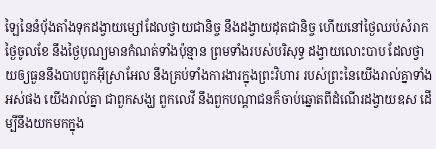ឡៃនៃនំបុ័ងតាំងទុកដង្វាយម្សៅដែលថ្វាយជានិច្ច នឹងដង្វាយដុតជានិច្ច ហើយនៅថ្ងៃឈប់សំរាក ថ្ងៃចូលខែ នឹងថ្ងៃបុណ្យមានកំណត់ទាំងប៉ុន្មាន ព្រមទាំងរបស់បរិសុទ្ធ ដង្វាយលោះបាប ដែលថ្វាយឲ្យធួននឹងបាបពួកអ៊ីស្រាអែល នឹងគ្រប់ទាំងការងារក្នុងព្រះវិហារ របស់ព្រះនៃយើងរាល់គ្នាទាំងអស់ផង យើងរាល់គ្នា ជាពួកសង្ឃ ពួកលេវី នឹងពួកបណ្តាជនក៏ចាប់ឆ្នោតពីដំណើរដង្វាយឧស ដើម្បីនឹងយកមកក្នុង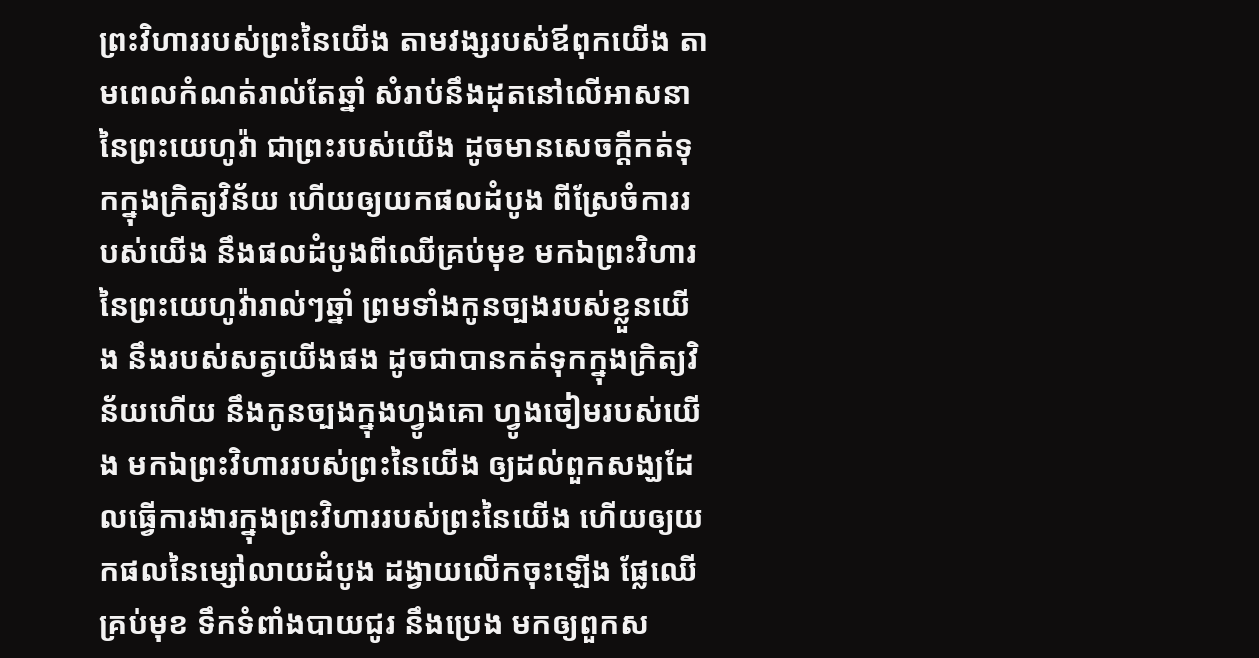ព្រះវិហាររបស់ព្រះនៃយើង តាមវង្សរបស់ឪពុកយើង តាមពេលកំណត់រាល់តែឆ្នាំ សំរាប់នឹងដុតនៅលើអាសនានៃព្រះយេហូវ៉ា ជាព្រះរបស់យើង ដូចមានសេចក្ដីកត់ទុកក្នុងក្រិត្យវិន័យ ហើយឲ្យយកផលដំបូង ពីស្រែចំការរបស់យើង នឹងផលដំបូងពីឈើគ្រប់មុខ មកឯព្រះវិហារនៃព្រះយេហូវ៉ារាល់ៗឆ្នាំ ព្រមទាំងកូនច្បងរបស់ខ្លួនយើង នឹងរបស់សត្វយើងផង ដូចជាបានកត់ទុកក្នុងក្រិត្យវិន័យហើយ នឹងកូនច្បងក្នុងហ្វូងគោ ហ្វូងចៀមរបស់យើង មកឯព្រះវិហាររបស់ព្រះនៃយើង ឲ្យដល់ពួកសង្ឃដែលធ្វើការងារក្នុងព្រះវិហាររបស់ព្រះនៃយើង ហើយឲ្យយកផលនៃម្សៅលាយដំបូង ដង្វាយលើកចុះឡើង ផ្លែឈើគ្រប់មុខ ទឹកទំពាំងបាយជូរ នឹងប្រេង មកឲ្យពួកស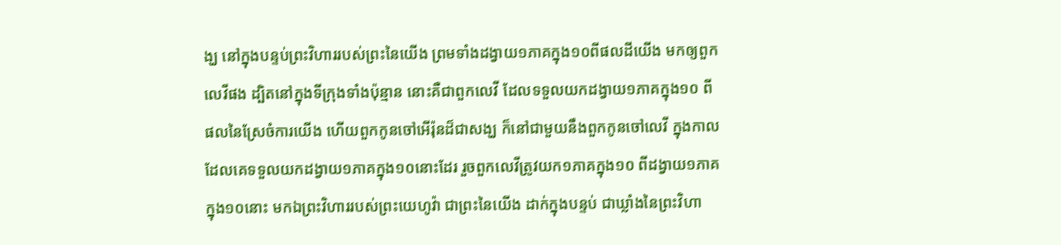ង្ឃ នៅក្នុងបន្ទប់ព្រះវិហាររបស់ព្រះនៃយើង ព្រមទាំងដង្វាយ១ភាគក្នុង១០ពីផលដីយើង មកឲ្យពួកលេវីផង ដ្បិតនៅក្នុងទីក្រុងទាំងប៉ុន្មាន នោះគឺជាពួកលេវី ដែលទទួលយកដង្វាយ១ភាគក្នុង១០ ពីផលនៃស្រែចំការយើង ហើយពួកកូនចៅអើរ៉ុនដ៏ជាសង្ឃ ក៏នៅជាមួយនឹងពួកកូនចៅលេវី ក្នុងកាលដែលគេទទួលយកដង្វាយ១ភាគក្នុង១០នោះដែរ រួចពួកលេវីត្រូវយក១ភាគក្នុង១០ ពីដង្វាយ១ភាគក្នុង១០នោះ មកឯព្រះវិហាររបស់ព្រះយេហូវ៉ា ជាព្រះនៃយើង ដាក់ក្នុងបន្ទប់ ជាឃ្លាំងនៃព្រះវិហា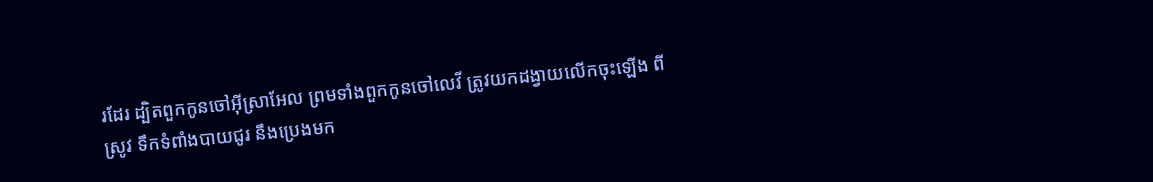រដែរ ដ្បិតពួកកូនចៅអ៊ីស្រាអែល ព្រមទាំងពួកកូនចៅលេវី ត្រូវយកដង្វាយលើកចុះឡើង ពីស្រូវ ទឹកទំពាំងបាយជូរ នឹងប្រេងមក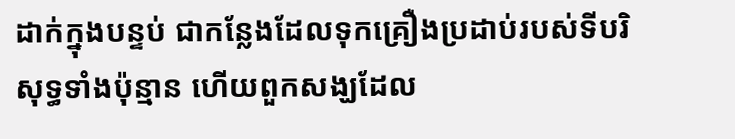ដាក់ក្នុងបន្ទប់ ជាកន្លែងដែលទុកគ្រឿងប្រដាប់របស់ទីបរិសុទ្ធទាំងប៉ុន្មាន ហើយពួកសង្ឃដែល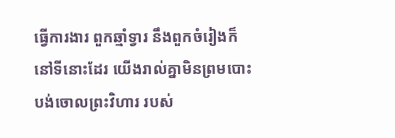ធ្វើការងារ ពួកឆ្មាំទ្វារ នឹងពួកចំរៀងក៏នៅទីនោះដែរ យើងរាល់គ្នាមិនព្រមបោះបង់ចោលព្រះវិហារ របស់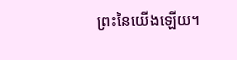ព្រះនៃយើងឡើយ។